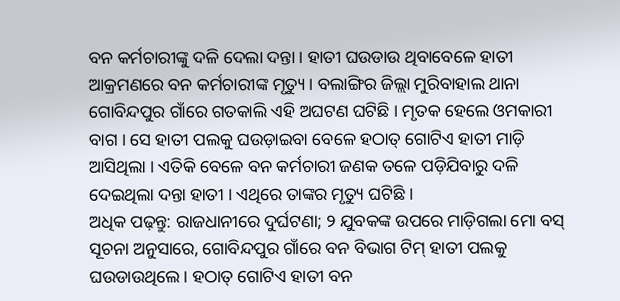ବନ କର୍ମଚାରୀଙ୍କୁ ଦଳି ଦେଲା ଦନ୍ତା । ହାତୀ ଘଉଡାଉ ଥିବାବେଳେ ହାତୀ ଆକ୍ରମଣରେ ବନ କର୍ମଚାରୀଙ୍କ ମୃତ୍ୟୁ । ବଲାଙ୍ଗିର ଜିଲ୍ଲା ମୁରିବାହାଲ ଥାନା ଗୋବିନ୍ଦପୁର ଗାଁରେ ଗତକାଲି ଏହି ଅଘଟଣ ଘଟିଛି । ମୃତକ ହେଲେ ଓମକାରୀ ବାଗ । ସେ ହାତୀ ପଲକୁ ଘଉଡ଼ାଇବା ବେଳେ ହଠାତ୍ ଗୋଟିଏ ହାତୀ ମାଡ଼ି ଆସିଥିଲା । ଏତିକି ବେଳେ ବନ କର୍ମଚାରୀ ଜଣକ ତଳେ ପଡ଼ିଯିବାରୁ ଦଳି ଦେଇଥିଲା ଦନ୍ତା ହାତୀ । ଏଥିରେ ତାଙ୍କର ମୃତ୍ୟୁ ଘଟିଛି ।
ଅଧିକ ପଢ଼ନ୍ତୁ: ରାଜଧାନୀରେ ଦୁର୍ଘଟଣା; ୨ ଯୁବକଙ୍କ ଉପରେ ମାଡ଼ିଗଲା ମୋ ବସ୍
ସୂଚନା ଅନୁସାରେ, ଗୋବିନ୍ଦପୁର ଗାଁରେ ବନ ବିଭାଗ ଟିମ୍ ହାତୀ ପଲକୁ ଘଉଡାଉଥିଲେ । ହଠାତ୍ ଗୋଟିଏ ହାତୀ ବନ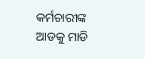କର୍ମଚାରୀଙ୍କ ଆଡକୁ ମାଡି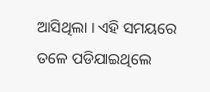ଆସିଥିଲା । ଏହି ସମୟରେ ତଳେ ପଡିଯାଇଥିଲେ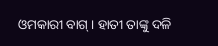ଓମକାରୀ ବାଗ୍ । ହାତୀ ତାଙ୍କୁ ଦଳି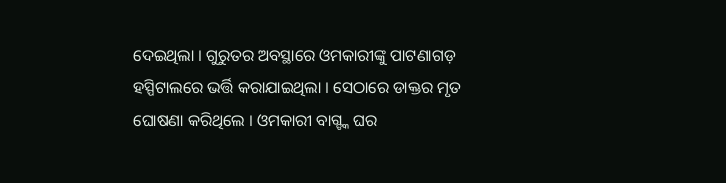ଦେଇଥିଲା । ଗୁରୁତର ଅବସ୍ଥାରେ ଓମକାରୀଙ୍କୁ ପାଟଣାଗଡ଼ ହସ୍ପିଟାଲରେ ଭର୍ତ୍ତି କରାଯାଇଥିଲା । ସେଠାରେ ଡାକ୍ତର ମୃତ ଘୋଷଣା କରିଥିଲେ । ଓମକାରୀ ବାଗ୍ଙ୍କ ଘର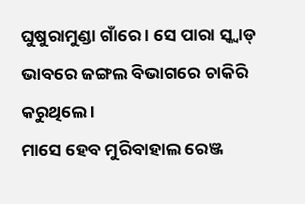ଘୁଷୁରାମୁଣ୍ଡା ଗାଁରେ । ସେ ପାରା ସ୍କ୍ୱାଡ୍ ଭାବରେ ଜଙ୍ଗଲ ବିଭାଗରେ ଚାକିରି କରୁଥିଲେ ।
ମାସେ ହେବ ମୁରିବାହାଲ ରେଞ୍ଜ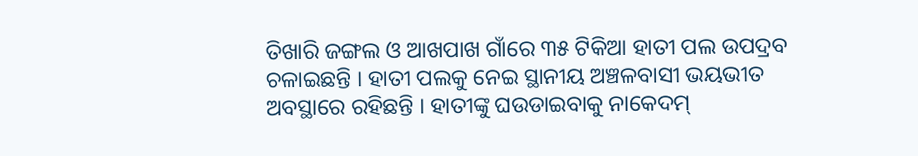ତିଖାରି ଜଙ୍ଗଲ ଓ ଆଖପାଖ ଗାଁରେ ୩୫ ଟିକିଆ ହାତୀ ପଲ ଉପଦ୍ରବ ଚଳାଇଛନ୍ତି । ହାତୀ ପଲକୁ ନେଇ ସ୍ଥାନୀୟ ଅଞ୍ଚଳବାସୀ ଭୟଭୀତ ଅବସ୍ଥାରେ ରହିଛନ୍ତି । ହାତୀଙ୍କୁ ଘଉଡାଇବାକୁ ନାକେଦମ୍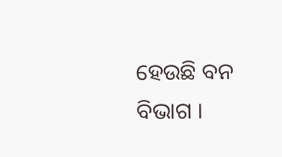ହେଉଛି ବନ ବିଭାଗ ।